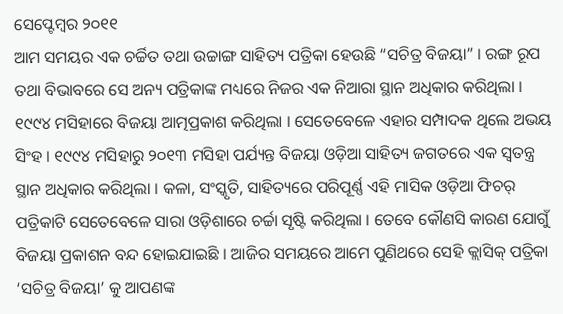ସେପ୍ଟେମ୍ବର ୨୦୧୧
ଆମ ସମୟର ଏକ ଚର୍ଚ୍ଚିତ ତଥା ଉଚ୍ଚାଙ୍ଗ ସାହିତ୍ୟ ପତ୍ରିକା ହେଉଛି “ସଚିତ୍ର ବିଜୟା” । ରଙ୍ଗ ରୂପ ତଥା ବିଭାବରେ ସେ ଅନ୍ୟ ପତ୍ରିକାଙ୍କ ମଧ୍ୟରେ ନିଜର ଏକ ନିଆରା ସ୍ଥାନ ଅଧିକାର କରିଥିଲା । ୧୯୯୪ ମସିହାରେ ବିଜୟା ଆତ୍ମପ୍ରକାଶ କରିଥିଲା । ସେତେବେଳେ ଏହାର ସମ୍ପାଦକ ଥିଲେ ଅଭୟ ସିଂହ । ୧୯୯୪ ମସିହାରୁ ୨୦୧୩ ମସିହା ପର୍ଯ୍ୟନ୍ତ ବିଜୟା ଓଡ଼ିଆ ସାହିତ୍ୟ ଜଗତରେ ଏକ ସ୍ୱତନ୍ତ୍ର ସ୍ଥାନ ଅଧିକାର କରିଥିଲା । କଳା, ସଂସ୍କୃତି, ସାହିତ୍ୟରେ ପରିପୂର୍ଣ୍ଣ ଏହି ମାସିକ ଓଡ଼ିଆ ଫିଚର୍ ପତ୍ରିକାଟି ସେତେବେଳେ ସାରା ଓଡ଼ିଶାରେ ଚର୍ଚ୍ଚା ସୃଷ୍ଟି କରିଥିଲା । ତେବେ କୌଣସି କାରଣ ଯୋଗୁଁ ବିଜୟା ପ୍ରକାଶନ ବନ୍ଦ ହୋଇଯାଇଛି । ଆଜିର ସମୟରେ ଆମେ ପୁଣିଥରେ ସେହି କ୍ଲାସିକ୍ ପତ୍ରିକା ‘ସଚିତ୍ର ବିଜୟା’ କୁ ଆପଣଙ୍କ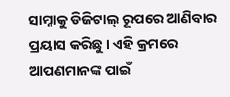ସାମ୍ନାକୁ ଡିଜିଟାଲ୍ ରୂପରେ ଆଣିବାର ପ୍ରୟାସ କରିଛୁ । ଏହି କ୍ରମରେ ଆପଣମାନଙ୍କ ପାଇଁ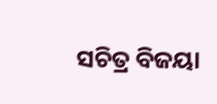ସଚିତ୍ର ବିଜୟା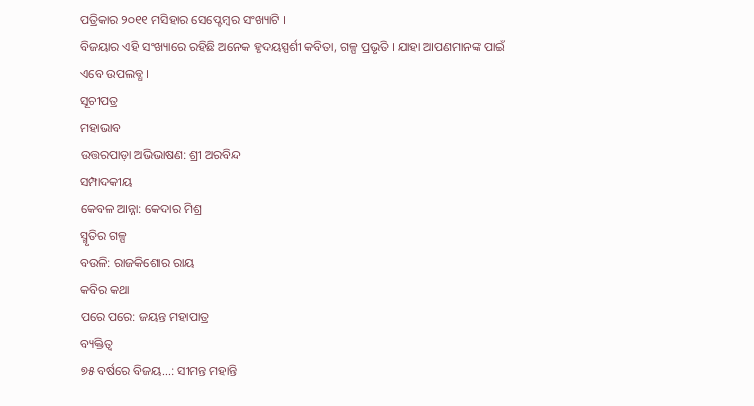ପତ୍ରିକାର ୨୦୧୧ ମସିହାର ସେପ୍ଟେମ୍ବର ସଂଖ୍ୟାଟି ।
ବିଜୟାର ଏହି ସଂଖ୍ୟାରେ ରହିଛି ଅନେକ ହୃଦୟସ୍ପର୍ଶୀ କବିତା, ଗଳ୍ପ ପ୍ରଭୃତି । ଯାହା ଆପଣମାନଙ୍କ ପାଇଁ ଏବେ ଉପଲବ୍ଧ ।
ସୂଚୀପତ୍ର
ମହାଭାବ
ଉତ୍ତରପାଡ଼ା ଅଭିଭାଷଣ: ଶ୍ରୀ ଅରବିନ୍ଦ
ସମ୍ପାଦକୀୟ
କେବଳ ଆନ୍ନା: କେଦାର ମିଶ୍ର
ସ୍ମୃତିର ଗଳ୍ପ
ବଉଳି: ରାଜକିଶୋର ରାୟ
କବିର କଥା
ପରେ ପରେ: ଜୟନ୍ତ ମହାପାତ୍ର
ବ୍ୟକ୍ତିତ୍ୱ
୭୫ ବର୍ଷରେ ବିଜୟ...: ସୀମନ୍ତ ମହାନ୍ତି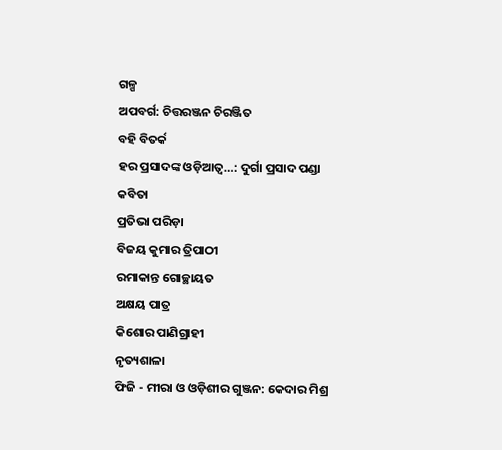ଗଳ୍ପ
ଅପବର୍ଗ: ଚିତ୍ତରଞ୍ଜନ ଚିରଞ୍ଜିତ
ବହି ବିତର୍କ
ହର ପ୍ରସାଦଙ୍କ ଓଡ଼ିଆତ୍ୱ…: ଦୁର୍ଗା ପ୍ରସାଦ ପଣ୍ଡା
କବିତା
ପ୍ରତିଭା ପରିଡ଼ା
ବିଜୟ କୁମାର ତ୍ରିପାଠୀ
ରମାକାନ୍ତ ଗୋଚ୍ଛାୟତ
ଅକ୍ଷୟ ପାତ୍ର
କିଶୋର ପାଣିଗ୍ରାହୀ
ନୃତ୍ୟଶାଳା
ଫିଜି - ମୀରା ଓ ଓଡ଼ିଶୀର ଗୁଞ୍ଜନ: କେଦାର ମିଶ୍ର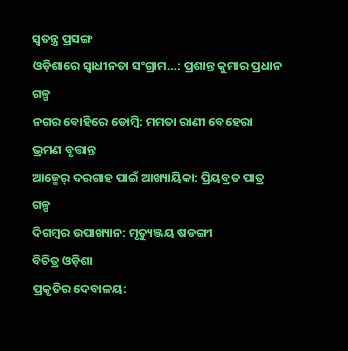ସ୍ୱତନ୍ତ୍ର ପ୍ରସଙ୍ଗ
ଓଡ଼ିଶାରେ ସ୍ୱାଧୀନତା ସଂଗ୍ରାମ…: ପ୍ରଶାନ୍ତ କୁମାର ପ୍ରଧାନ
ଗଳ୍ପ
ନଗର ବୋହିରେ ଡୋମ୍ବି: ମମତା ରାଣୀ ବେହେରା
ଭ୍ରମଣ ବୃତ୍ତାନ୍ତ
ଆଜ୍ମେର୍ ଦରଗାହ ପାଇଁ ଆଖ୍ୟାୟିକା: ପ୍ରିୟବ୍ରତ ପାତ୍ର
ଗଳ୍ପ
ଦିଗମ୍ବର ଉପାଖ୍ୟାନ: ମୃତ୍ୟୁଞ୍ଜୟ ଷଡଙ୍ଗୀ
ବିଚିତ୍ର ଓଡ଼ିଶା
ପ୍ରକୃତିର ଦେବାଳୟ: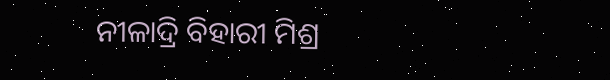ନୀଳାଦ୍ରି ବିହାରୀ ମିଶ୍ର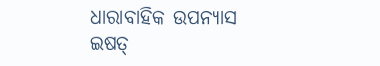ଧାରାବାହିକ ଉପନ୍ୟାସ
ଇଷତ୍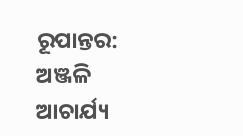ରୂପାନ୍ତର: ଅଞ୍ଜଳି ଆଚାର୍ଯ୍ୟ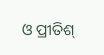ଓ ପ୍ରୀତିଶ୍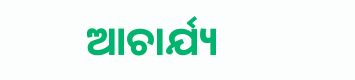ଆଚାର୍ଯ୍ୟ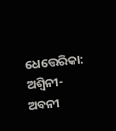ଧେତ୍ତେରିକା: ଅଶ୍ୱିନୀ-ଅବନୀ